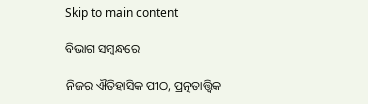Skip to main content

ବିଭାଗ ସମ୍ବନ୍ଧରେ

ନିଜର ଐତିହାସିକ ପୀଠ, ପ୍ରତ୍ନତାତ୍ତ୍ୱିକ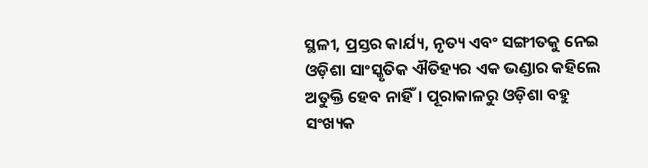ସ୍ଥଳୀ, ପ୍ରସ୍ତର କାର୍ଯ୍ୟ, ନୃତ୍ୟ ଏବଂ ସଙ୍ଗୀତକୁ ନେଇ ଓଡ଼ିଶା ସାଂସ୍କୃତିକ ଐତିହ୍ୟର ଏକ ଭଣ୍ଡାର କହିଲେ ଅତୁକ୍ତି ହେବ ନାହିଁ। ପୂରାକାଳରୁ ଓଡ଼ିଶା ବହୁ ସଂଖ୍ୟକ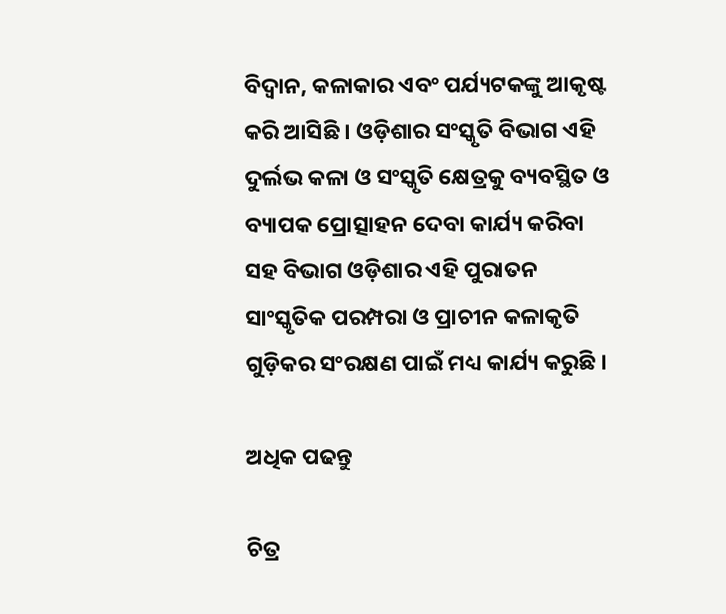ବିଦ୍ୱାନ, କଳାକାର ଏବଂ ପର୍ଯ୍ୟଟକଙ୍କୁ ଆକୃଷ୍ଟ କରି ଆସିଛି । ଓଡ଼ିଶାର ସଂସ୍କୃତି ବିଭାଗ ଏହି ଦୁର୍ଲଭ କଳା ଓ ସଂସ୍କୃତି କ୍ଷେତ୍ରକୁ ବ୍ୟବସ୍ଥିତ ଓ ବ୍ୟାପକ ପ୍ରୋତ୍ସାହନ ଦେବା କାର୍ଯ୍ୟ କରିବା ସହ ବିଭାଗ ଓଡ଼ିଶାର ଏହି ପୁରାତନ ସାଂସ୍କୃତିକ ପରମ୍ପରା ଓ ପ୍ରାଚୀନ କଳାକୃତି ଗୁଡ଼ିକର ସଂରକ୍ଷଣ ପାଇଁ ମଧ୍ୟ କାର୍ଯ୍ୟ କରୁଛି ।

ଅଧିକ ପଢନ୍ତୁ

ଚିତ୍ର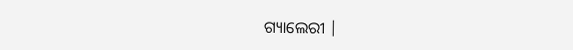ଗ୍ୟାଲେରୀ |